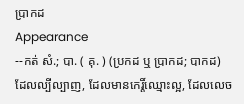ប្រាកដ
Appearance
--កត់ សំ.; បា. ( គុ. ) (ប្រកដ ឬ ប្រាកដ; បាកដ) ដែលល្បីល្បាញ, ដែលមានកេរ្តិ៍ឈ្មោះល្អ, ដែលលេច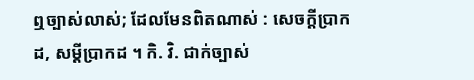ឮច្បាស់លាស់; ដែលមែនពិតណាស់ : សេចក្ដីប្រាកដ, សម្ដីប្រាកដ ។ កិ. វិ. ជាក់ច្បាស់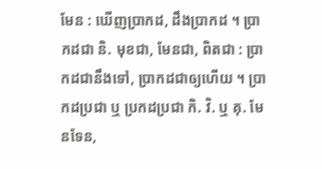មែន : ឃើញប្រាកដ, ដឹងប្រាកដ ។ ប្រាកដជា និ. មុខជា, មែនជា, ពិតជា : ប្រាកដជានឹងទៅ, ប្រាកដជាឲ្យហើយ ។ ប្រាកដប្រជា ឬ ប្រកដប្រជា កិ. វិ. ឬ គុ. មែនទែន,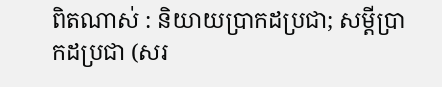ពិតណាស់ : និយាយប្រាកដប្រជា; សម្ដីប្រាកដប្រជា (សរ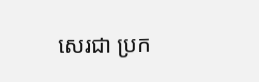សេរជា ប្រក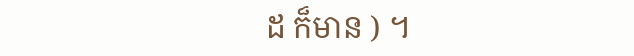ដ ក៏មាន ) ។